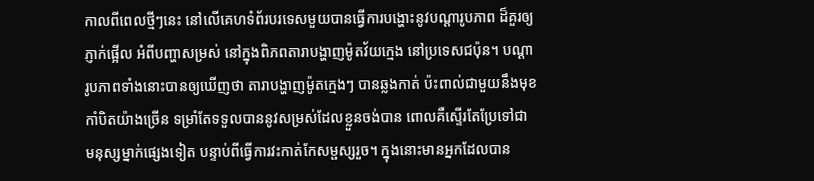កាលពីពេលថ្មីៗនេះ នៅលើគេហទំព័របរទេសមួយបានធ្វើការបង្ហោះនូវបណ្តារូបភាព ដ៏គួរឲ្យ
ភ្ញាក់ផ្អើល អំពីបញ្ហាសម្រស់ នៅក្នុងពិភពតារាបង្ហាញម៉ូតវ័យក្មេង នៅប្រទេសជប៉ុន។ បណ្តា
រូបភាពទាំងនោះបានឲ្យឃើញថា តារាបង្ហាញម៉ូតក្មេងៗ បានឆ្លងកាត់ ប៉ះពាល់ជាមួយនឹងមុខ
កាំបិតយ៉ាងច្រើន ទម្រាំតែទទួលបាននូវសម្រស់ដែលខ្លួនចង់បាន ពោលគឺស្ទើរតែប្រែទៅជា
មនុស្សម្នាក់ផ្សេងទៀត បន្ទាប់ពីធ្វើការវះកាត់កែសម្ផស្សរួច។ ក្នុងនោះមានអ្នកដែលបាន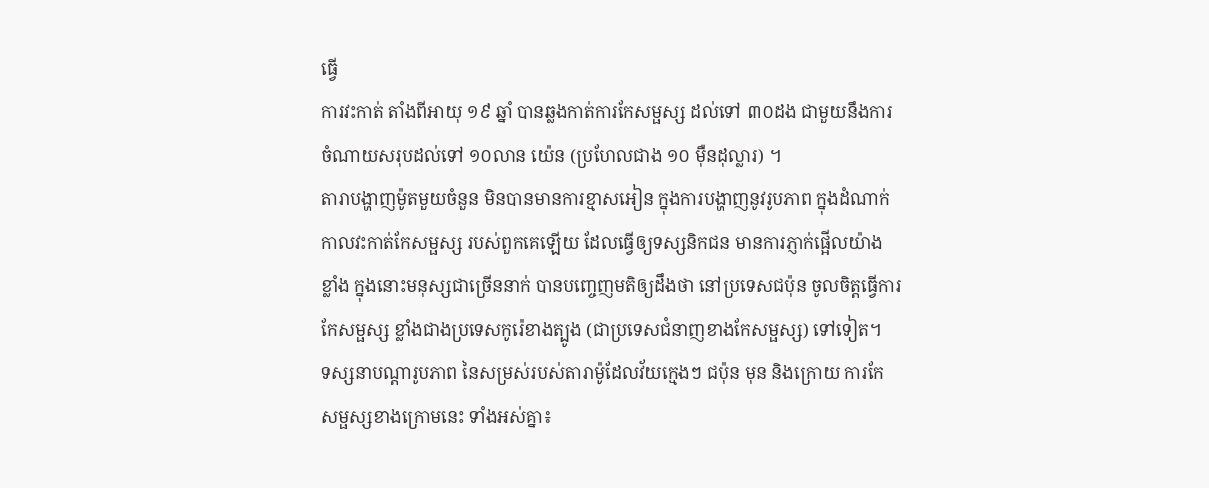ធ្វើ
ការវះកាត់ តាំងពីអាយុ ១៩ ឆ្នាំ បានឆ្លងកាត់ការកែសម្ផស្ស ដល់ទៅ ៣០ដង ជាមួយនឹងការ
ចំណាយសរុបដល់ទៅ ១០លាន យ៉េន (ប្រហែលជាង ១០ ម៉ឺនដុល្លារ) ។
តារាបង្ហាញម៉ូតមួយចំនួន មិនបានមានការខ្មាសអៀន ក្នុងការបង្ហាញនូវរូបភាព ក្នុងដំណាក់
កាលវះកាត់កែសម្ផស្ស របស់ពួកគេឡើយ ដែលធ្វើឲ្យទស្សនិកជន មានការភ្ញាក់ផ្អើលយ៉ាង
ខ្លាំង ក្នុងនោះមនុស្សជាច្រើននាក់ បានបញ្ចេញមតិឲ្យដឹងថា នៅប្រទេសជប៉ុន ចូលចិត្តធ្វើការ
កែសម្ផស្ស ខ្លាំងជាងប្រទេសកូរ៉េខាងត្បូង (ជាប្រទេសជំនាញខាងកែសម្ផស្ស) ទៅទៀត។
ទស្សនាបណ្តារូបភាព នៃសម្រស់របស់តារាម៉ូដែលវ័យក្មេងៗ ជប៉ុន មុន និងក្រោយ ការកែ
សម្ផស្សខាងក្រោមនេះ ទាំងអស់គ្នា៖